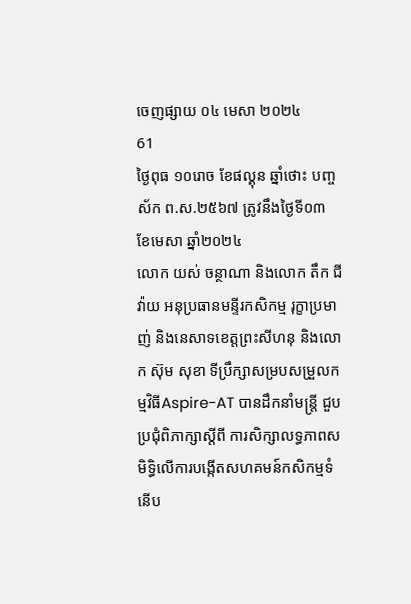ចេញផ្សាយ ០៤ មេសា ២០២៤
61
ថ្ងៃពុធ ១០រោច ខែផល្គុន ឆ្នាំថោះ បញ្ចស័ក ព.ស.២៥៦៧ ត្រូវនឹងថ្ងៃទី០៣ ខែមេសា ឆ្នាំ២០២៤
លោក យស់ ចន្ថាណា និងលោក តឹក ជីវ៉ាយ អនុប្រធានមន្ទីរកសិកម្ម រុក្ខាប្រមាញ់ និងនេសាទខេត្តព្រះសីហនុ និងលោក ស៊ុម សុខា ទីប្រឹក្សាសម្របសម្រួលកម្មវិធីAspire-AT បានដឹកនាំមន្ត្រី ជួបប្រជុំពិភាក្សាស្តីពី ការសិក្សាលទ្ធភាពសមិទ្ធិលើការបង្កើតសហគមន៍កសិកម្មទំនើប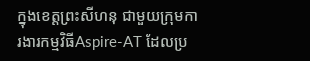ក្នុងខេត្តព្រះសីហនុ ជាមួយក្រុមការងារកម្មវិធីAspire-AT ដែលប្រ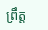ព្រឹត្ត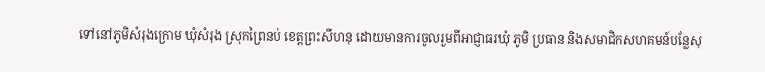ទៅនៅភូមិសំរុងក្រោម ឃុំសំរុង ស្រុកព្រៃនប់ ខេត្តព្រះសីហនុ ដោយមានការចូលរួមពីអាជ្ញាធរឃុំ ភូមិ ប្រធាន និងសមាជិកសហគមន៍បន្លែសុ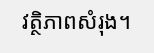វត្ថិភាពសំរុង។